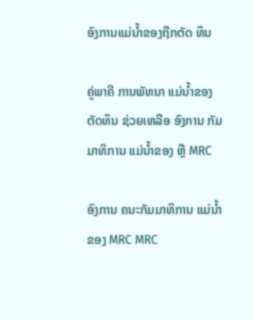ອົງການແມ່ນໍ້າຂອງຖືກຕັດ ທຶນ

ຄູ່ພາຄີ ການພັທນາ ແມ່ນໍ້າຂອງ ຕັດທຶນ ຊ່ວຍເຫລືອ ອົງການ ກັມມາທິການ ແມ່ນໍ້າຂອງ ຫຼື MRC

ອົງການ ຄນະກັມມາທິການ ແມ່ນໍ້າຂອງ MRC MRC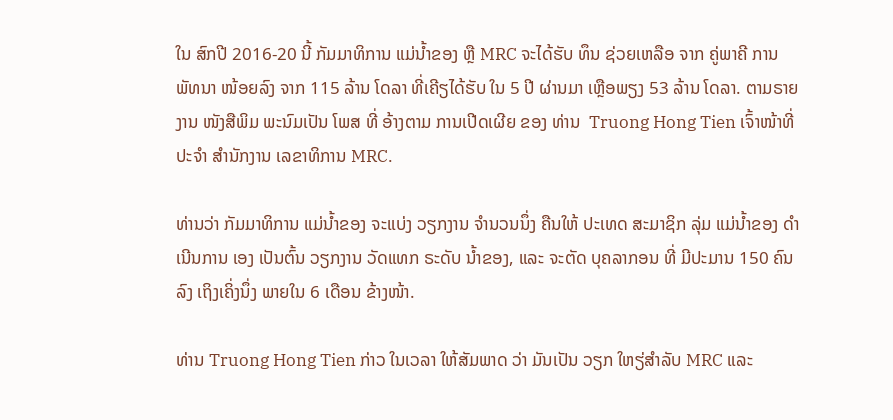ໃນ ສົກປີ 2016-20 ນີ້ ກັມມາທິການ ແມ່ນໍ້າຂອງ ຫຼື MRC ຈະໄດ້ຮັບ ທຶນ ຊ່ວຍເຫລືອ ຈາກ ຄູ່ພາຄີ ການພັທນາ ໜ້ອຍລົງ ຈາກ 115 ລ້ານ ໂດລາ ທີ່ເຄີຽໄດ້ຮັບ ໃນ 5 ປີ ຜ່ານມາ ເຫຼືອພຽງ 53 ລ້ານ ໂດລາ. ຕາມຣາຍງານ ໜັງສືພິມ ພະນົມເປັນ ໂພສ ທີ່ ອ້າງຕາມ ການເປີດເຜີຍ ຂອງ ທ່ານ  Truong Hong Tien ເຈົ້າໜ້າທີ່ ປະຈໍາ ສໍານັກງານ ເລຂາທິການ MRC.

ທ່ານວ່າ ກັມມາທິການ ແມ່ນໍ້າຂອງ ຈະແບ່ງ ວຽກງານ ຈໍານວນນຶ່ງ ຄືນໃຫ້ ປະເທດ ສະມາຊິກ ລຸ່ມ ແມ່ນໍ້າຂອງ ດໍາເນີນການ ເອງ ເປັນຕົ້ນ ວຽກງານ ວັດແທກ ຣະດັບ ນໍ້າຂອງ, ແລະ ຈະຕັດ ບຸຄລາກອນ ທີ່ ມີປະມານ 150 ຄົນ ລົງ ເຖິງເຄິ່ງນຶ່ງ ພາຍໃນ 6 ເດືອນ ຂ້າງໜ້າ.

ທ່ານ Truong Hong Tien ກ່າວ ໃນເວລາ ໃຫ້ສັມພາດ ວ່າ ມັນເປັນ ວຽກ ໃຫຽ່ສໍາລັບ MRC ແລະ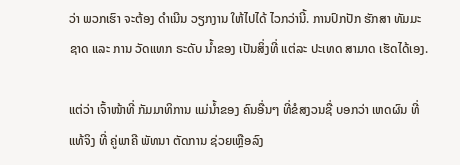ວ່າ ພວກເຮົາ ຈະຕ້ອງ ດໍາເນີນ ວຽກງານ ໃຫ້ໄປໄດ້ ໄວກວ່ານີ້. ການປົກປັກ ຮັກສາ ທັມມະຊາດ ແລະ ການ ວັດແທກ ຣະດັບ ນໍ້າຂອງ ເປັນສິ່ງທີ່ ແຕ່ລະ ປະເທດ ສາມາດ ເຮັດໄດ້ເອງ.

ແຕ່ວ່າ ເຈົ້າໜ້າທີ່ ກັມມາທິການ ແມ່ນໍ້າຂອງ ຄົນອື່ນໆ ທີ່ຂໍສງວນຊື່ ບອກວ່າ ເຫດຜົນ ທີ່ແທ້ຈິງ ທີ່ ຄູ່ພາຄີ ພັທນາ ຕັດການ ຊ່ວຍເຫຼືອລົງ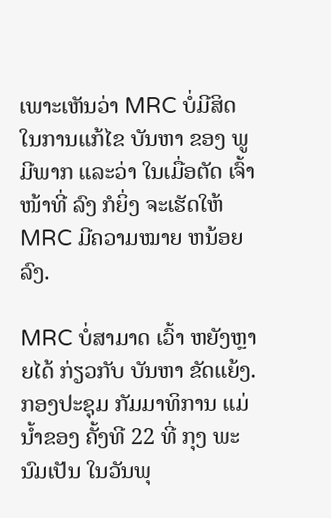ເພາະເຫັນວ່າ MRC ບໍ່ມີສິດ ໃນການແກ້ໄຂ ບັນຫາ ຂອງ ພູມີພາກ ແລະວ່າ ໃນເມື່ອຕັດ ເຈົ້າໜ້າທີ່ ລົງ ກໍຍິ່ງ ຈະເຮັດໃຫ້ MRC ມີຄວາມໝາຍ ຫນ້ອຍລົງ.

MRC ບໍ່ສາມາດ ເວົ້າ ຫຍັງຫຼາຍໄດ້ ກ່ຽວກັບ ບັນຫາ ຂັດແຍ້ງ. ກອງປະຊຸມ ກັມມາທິການ ແມ່ນໍ້າຂອງ ຄັ້ງທີ 22 ທີ່ ກຸງ ພະນົມເປັນ ໃນວັນພຸ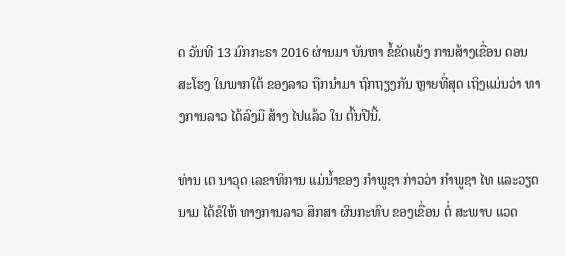ດ ວັນທີ 13 ມົກກະຣາ 2016 ຜ່ານມາ ບັນຫາ ຂໍ້ຂັດແຍ້ງ ການສ້າງເຂື່ອນ ດອນສະໂຮງ ໃນພາກໃຕ້ ຂອງລາວ ຖືກນໍາມາ ຖົກຖຽງກັນ ຫຼາຍທີ່ສຸດ ເຖິງແມ່ນວ່າ ທາງການລາວ ໄດ້ລົງມື ສ້າງ ໄປແລ້ວ ໃນ ຕົ້ນປີນີ້.

ທ່ານ ເຕ ນາວຸດ ເລຂາທິການ ແມ່ນໍ້າຂອງ ກໍາພູຊາ ກ່າວວ່າ ກໍາພູຊາ ໄທ ແລະວຽດນາມ ໄດ້ຂໍໃຫ້ ທາງການລາວ ສຶກສາ ຜົນກະທົບ ຂອງເຂື່ອນ ຕໍ່ ສະພາບ ແວດ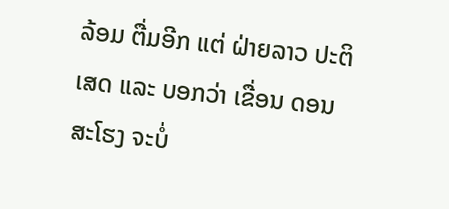ລ້ອມ ຕື່ມອີກ ແຕ່ ຝ່າຍລາວ ປະຕິເສດ ແລະ ບອກວ່າ ເຂື່ອນ ດອນສະໂຮງ ຈະບໍ່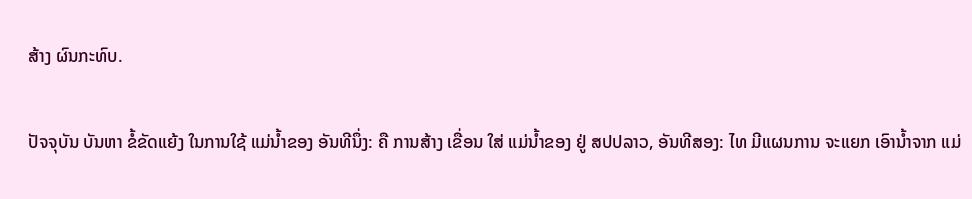ສ້າງ ຜົນກະທົບ.

ປັຈຈຸບັນ ບັນຫາ ຂໍ້ຂັດແຍ້ງ ໃນການໃຊ້ ແມ່ນໍ້າຂອງ ອັນທີນຶ່ງ: ຄື ການສ້າງ ເຂື່ອນ ໃສ່ ແມ່ນໍ້າຂອງ ຢູ່ ສປປລາວ, ອັນທີສອງ: ໄທ ມີແຜນການ ຈະແຍກ ເອົານໍ້າຈາກ ແມ່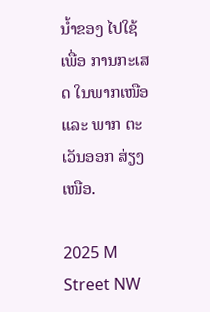ນໍ້າຂອງ ໄປໃຊ້ເພື່ອ ການກະເສດ ໃນພາກເໜືອ ແລະ ພາກ ຕະເວັນອອກ ສ່ຽງເໜືອ.

2025 M Street NW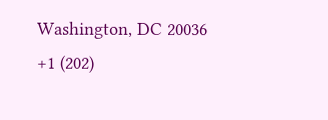Washington, DC 20036
+1 (202)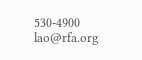530-4900
lao@rfa.org